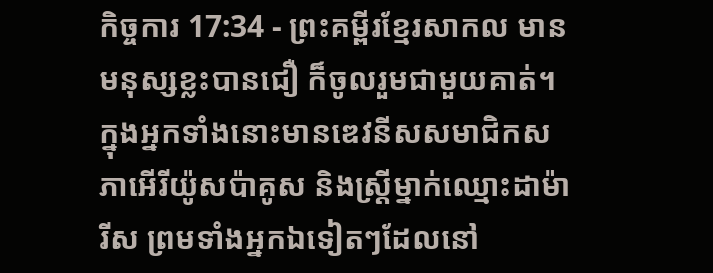កិច្ចការ 17:34 - ព្រះគម្ពីរខ្មែរសាកល មានមនុស្សខ្លះបានជឿ ក៏ចូលរួមជាមួយគាត់។ ក្នុងអ្នកទាំងនោះមានឌេវនីសសមាជិកសភាអើរីយ៉ូសប៉ាគូស និងស្ត្រីម្នាក់ឈ្មោះដាម៉ារីស ព្រមទាំងអ្នកឯទៀតៗដែលនៅ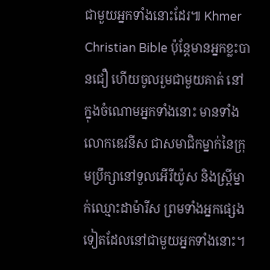ជាមួយអ្នកទាំងនោះដែរ៕ Khmer Christian Bible ប៉ុន្ដែមានអ្នកខ្លះបានជឿ ហើយចូលរួមជាមួយគាត់ នៅក្នុងចំណោមអ្នកទាំងនោះ មានទាំងលោកឌេវនីស ជាសមាជិកម្នាក់នៃក្រុមប្រឹក្សានៅទួលអើរីយ៉ូស និងស្ដ្រីម្នាក់ឈ្មោះដាម៉ារីស ព្រមទាំងអ្នកផ្សេងទៀតដែលនៅជាមួយអ្នកទាំងនោះ។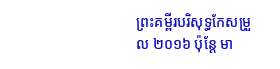ព្រះគម្ពីរបរិសុទ្ធកែសម្រួល ២០១៦ ប៉ុន្តែ មា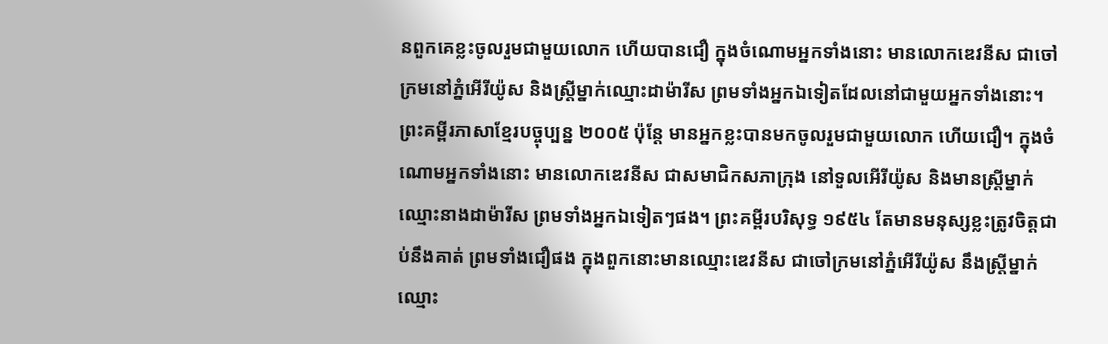នពួកគេខ្លះចូលរួមជាមួយលោក ហើយបានជឿ ក្នុងចំណោមអ្នកទាំងនោះ មានលោកឌេវនីស ជាចៅក្រមនៅភ្នំអើរីយ៉ូស និងស្ត្រីម្នាក់ឈ្មោះដាម៉ារីស ព្រមទាំងអ្នកឯទៀតដែលនៅជាមួយអ្នកទាំងនោះ។ ព្រះគម្ពីរភាសាខ្មែរបច្ចុប្បន្ន ២០០៥ ប៉ុន្តែ មានអ្នកខ្លះបានមកចូលរួមជាមួយលោក ហើយជឿ។ ក្នុងចំណោមអ្នកទាំងនោះ មានលោកឌេវនីស ជាសមាជិកសភាក្រុង នៅទួលអើរីយ៉ូស និងមានស្ត្រីម្នាក់ឈ្មោះនាងដាម៉ារីស ព្រមទាំងអ្នកឯទៀតៗផង។ ព្រះគម្ពីរបរិសុទ្ធ ១៩៥៤ តែមានមនុស្សខ្លះត្រូវចិត្តជាប់នឹងគាត់ ព្រមទាំងជឿផង ក្នុងពួកនោះមានឈ្មោះឌេវនីស ជាចៅក្រមនៅភ្នំអើរីយ៉ូស នឹងស្ត្រីម្នាក់ឈ្មោះ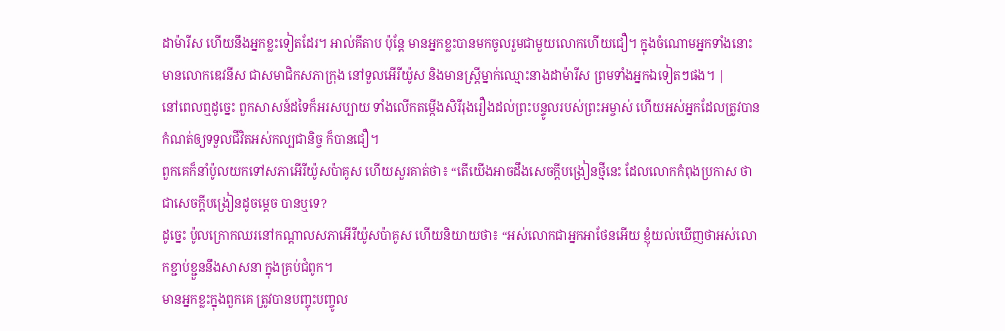ដាម៉ារីស ហើយនឹងអ្នកខ្លះទៀតដែរ។ អាល់គីតាប ប៉ុន្ដែ មានអ្នកខ្លះបានមកចូលរួមជាមួយលោកហើយជឿ។ ក្នុងចំណោមអ្នកទាំងនោះ មានលោកឌេវនីស ជាសមាជិកសភាក្រុង នៅទួលអើរីយ៉ូស និងមានស្ដ្រីម្នាក់ឈ្មោះនាងដាម៉ារីស ព្រមទាំងអ្នកឯទៀតៗផង។ |
នៅពេលឮដូច្នេះ ពួកសាសន៍ដទៃក៏អរសប្បាយ ទាំងលើកតម្កើងសិរីរុងរឿងដល់ព្រះបន្ទូលរបស់ព្រះអម្ចាស់ ហើយអស់អ្នកដែលត្រូវបានកំណត់ឲ្យទទួលជីវិតអស់កល្បជានិច្ច ក៏បានជឿ។
ពួកគេក៏នាំប៉ូលយកទៅសភាអើរីយ៉ូសប៉ាគូស ហើយសួរគាត់ថា៖ “តើយើងអាចដឹងសេចក្ដីបង្រៀនថ្មីនេះ ដែលលោកកំពុងប្រកាស ថាជាសេចក្ដីបង្រៀនដូចម្ដេច បានឬទេ?
ដូច្នេះ ប៉ូលក្រោកឈរនៅកណ្ដាលសភាអើរីយ៉ូសប៉ាគូស ហើយនិយាយថា៖ “អស់លោកជាអ្នកអាថែនអើយ ខ្ញុំយល់ឃើញថាអស់លោកខ្ជាប់ខ្ជួននឹងសាសនា ក្នុងគ្រប់ជំពូក។
មានអ្នកខ្លះក្នុងពួកគេ ត្រូវបានបញ្ចុះបញ្ចូល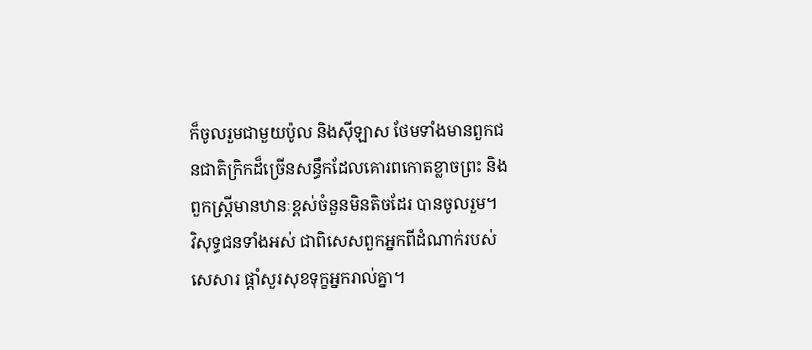ក៏ចូលរួមជាមួយប៉ូល និងស៊ីឡាស ថែមទាំងមានពួកជនជាតិក្រិកដ៏ច្រើនសន្ធឹកដែលគោរពកោតខ្លាចព្រះ និងពួកស្ត្រីមានឋានៈខ្ពស់ចំនួនមិនតិចដែរ បានចូលរួម។
វិសុទ្ធជនទាំងអស់ ជាពិសេសពួកអ្នកពីដំណាក់របស់សេសារ ផ្ដាំសួរសុខទុក្ខអ្នករាល់គ្នា។